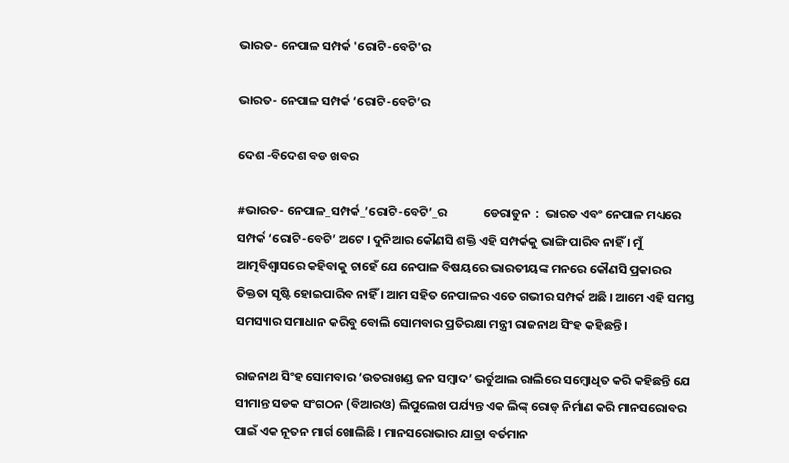ଭାରତ- ନେପାଳ ସମ୍ପର୍କ 'ରୋଟି-ବେଟି'ର

ଭାରତ- ନେପାଳ ସମ୍ପର୍କ ‘ରୋଟି-ବେଟି’ର

ଦେଶ -ବିଦେଶ ବଡ ଖବର

#ଭାରତ- ନେପାଳ_ସମ୍ପର୍କ_’ରୋଟି-ବେଟି’_ର             ଡେରାଡୁନ  :  ଭାରତ ଏବଂ ନେପାଳ ମଧ୍ୟରେ ସମ୍ପର୍କ ‘ରୋଟି-ବେଟି’ ଅଟେ । ଦୁନିଆର କୌଣସି ଶକ୍ତି ଏହି ସମ୍ପର୍କକୁ ଭାଙ୍ଗି ପାରିବ ନାହିଁ । ମୁଁ ଆତ୍ମବିଶ୍ୱାସରେ କହିବାକୁ ଚାହେଁ ଯେ ନେପାଳ ବିଷୟରେ ଭାରତୀୟଙ୍କ ମନରେ କୌଣସି ପ୍ରକାରର ତିକ୍ତତା ସୃଷ୍ଟି ହୋଇପାରିବ ନାହିଁ । ଆମ ସହିତ ନେପାଳର ଏତେ ଗଭୀର ସମ୍ପର୍କ ଅଛି । ଆମେ ଏହି ସମସ୍ତ ସମସ୍ୟାର ସମାଧାନ କରିବୁ ବୋଲି ସୋମବାର ପ୍ରତିରକ୍ଷା ମନ୍ତ୍ରୀ ରାଜନାଥ ସିଂହ କହିଛନ୍ତି ।

ରାଜନାଥ ସିଂହ ସୋମବାର ‘ଉତରାଖଣ୍ଡ ଜନ ସମ୍ବାଦ’ ଭର୍ଚୁଆଲ ରାଲିରେ ସମ୍ବୋଧିତ କରି କହିଛନ୍ତି ଯେ ସୀମାନ୍ତ ସଡକ ସଂଗଠନ (ବିଆରଓ) ଲିପୁଲେଖ ପର୍ଯ୍ୟନ୍ତ ଏକ ଲିଙ୍କ୍ ରୋଡ୍ ନିର୍ମାଣ କରି ମାନସରୋବର ପାଇଁ ଏକ ନୂତନ ମାର୍ଗ ଖୋଲିଛି । ମାନସରୋଭାର ଯାତ୍ରା ବର୍ତମାନ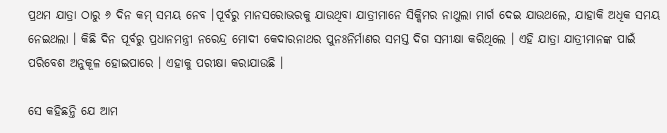ପ୍ରଥମ ଯାତ୍ରା ଠାରୁ ୬ ଦିନ କମ୍ ସମୟ ନେବ ।ପୂର୍ବରୁ ମାନସରୋଭରକୁ ଯାଉଥିବା ଯାତ୍ରୀମାନେ ସିକ୍କିମର ନାଥୁଲା ମାର୍ଗ ଦେଇ ଯାଉଥଲେ, ଯାହାକି ଅଧିକ ସମୟ ନେଇଥଲା । କିଛି ଦିନ ପୂର୍ବରୁ ପ୍ରଧାନମନ୍ତ୍ରୀ ନରେନ୍ଦ୍ର ମୋଦୀ କେଦାରନାଥର ପୁନଃନିର୍ମାଣର ସମସ୍ତ ଦିଗ ସମୀକ୍ଷା କରିଥିଲେ । ଏହି ଯାତ୍ରା ଯାତ୍ରୀମାନଙ୍କ ପାଇଁ ପରିବେଶ ଅନୁକୂଳ ହୋଇପାରେ । ଏହାକୁ ପରୀକ୍ଷା କରାଯାଉଛି ।

ସେ କହିଛନ୍ତି ଯେ ଆମ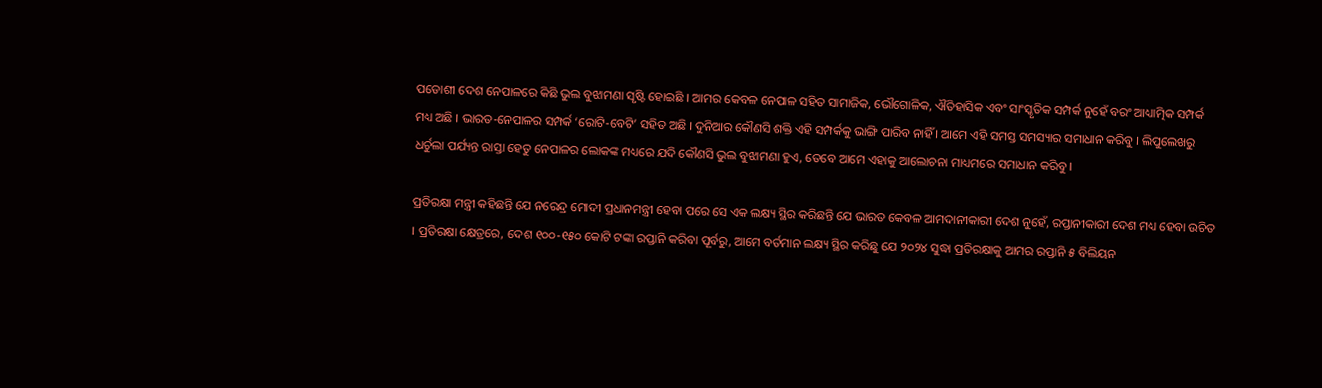ପଡୋଶୀ ଦେଶ ନେପାଳରେ କିଛି ଭୁଲ ବୁଝାମଣା ସୃଷ୍ଟି ହୋଇଛି । ଆମର କେବଳ ନେପାଳ ସହିତ ସାମାଜିକ, ଭୌଗୋଳିକ, ଐତିହାସିକ ଏବଂ ସାଂସ୍କୃତିକ ସମ୍ପର୍କ ନୁହେଁ ବରଂ ଆଧ୍ୟାତ୍ମିକ ସମ୍ପର୍କ ମଧ୍ୟ ଅଛି । ଭାରତ-ନେପାଳର ସମ୍ପର୍କ ‘ରୋଟି-ବେଟି’ ସହିତ ଅଛି । ଦୁନିଆର କୌଣସି ଶକ୍ତି ଏହି ସମ୍ପର୍କକୁ ଭାଙ୍ଗି ପାରିବ ନାହିଁ । ଆମେ ଏହି ସମସ୍ତ ସମସ୍ୟାର ସମାଧାନ କରିବୁ । ଲିପୁଲେଖରୁ ଧର୍ଚୁଲା ପର୍ଯ୍ୟନ୍ତ ରାସ୍ତା ହେତୁ ନେପାଳର ଲୋକଙ୍କ ମଧ୍ୟରେ ଯଦି କୌଣସି ଭୁଲ ବୁଝାମଣା ହୁଏ, ତେବେ ଆମେ ଏହାକୁ ଆଲୋଚନା ମାଧ୍ୟମରେ ସମାଧାନ କରିବୁ ।

ପ୍ରତିରକ୍ଷା ମନ୍ତ୍ରୀ କହିଛନ୍ତି ଯେ ନରେନ୍ଦ୍ର ମୋଦୀ ପ୍ରଧାନମନ୍ତ୍ରୀ ହେବା ପରେ ସେ ଏକ ଲକ୍ଷ୍ୟ ସ୍ଥିର କରିଛନ୍ତି ଯେ ଭାରତ କେବଳ ଆମଦାନୀକାରୀ ଦେଶ ନୁହେଁ, ରପ୍ତାନୀକାରୀ ଦେଶ ମଧ୍ୟ ହେବା ଉଚିତ । ପ୍ରତିରକ୍ଷା କ୍ଷେତ୍ରରେ, ଦେଶ ୧୦୦-୧୫୦ କୋଟି ଟଙ୍କା ରପ୍ତାନି କରିବା ପୂର୍ବରୁ, ଆମେ ବର୍ତମାନ ଲକ୍ଷ୍ୟ ସ୍ଥିର କରିଛୁ ଯେ ୨୦୨୪ ସୁଦ୍ଧା ପ୍ରତିରକ୍ଷାକୁ ଆମର ରପ୍ତାନି ୫ ବିଲିୟନ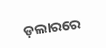ଡ଼ଲାରରେ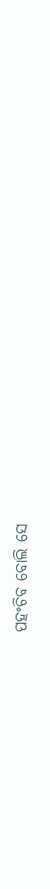ପହଂଚିବ ବୋଲି ସେ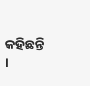କହିଛନ୍ତି ।